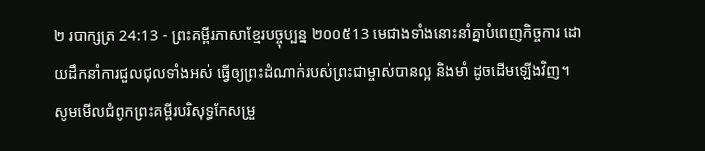២ របាក្សត្រ 24:13 - ព្រះគម្ពីរភាសាខ្មែរបច្ចុប្បន្ន ២០០៥13 មេជាងទាំងនោះនាំគ្នាបំពេញកិច្ចការ ដោយដឹកនាំការជួលជុលទាំងអស់ ធ្វើឲ្យព្រះដំណាក់របស់ព្រះជាម្ចាស់បានល្អ និងមាំ ដូចដើមឡើងវិញ។ សូមមើលជំពូកព្រះគម្ពីរបរិសុទ្ធកែសម្រួ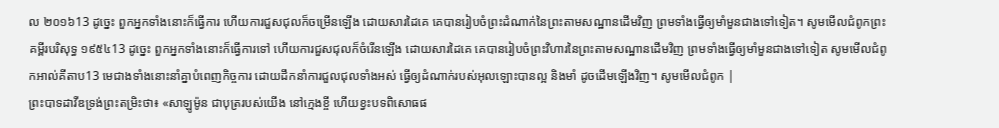ល ២០១៦13 ដូច្នេះ ពួកអ្នកទាំងនោះក៏ធ្វើការ ហើយការជួសជុលក៏ចម្រើនឡើង ដោយសារដៃគេ គេបានរៀបចំព្រះដំណាក់នៃព្រះតាមសណ្ឋានដើមវិញ ព្រមទាំងធ្វើឲ្យមាំមួនជាងទៅទៀត។ សូមមើលជំពូកព្រះគម្ពីរបរិសុទ្ធ ១៩៥៤13 ដូច្នេះ ពួកអ្នកទាំងនោះក៏ធ្វើការទៅ ហើយការជួសជុលក៏ចំរើនឡើង ដោយសារដៃគេ គេបានរៀបចំព្រះវិហារនៃព្រះតាមសណ្ឋានដើមវិញ ព្រមទាំងធ្វើឲ្យមាំមួនជាងទៅទៀត សូមមើលជំពូកអាល់គីតាប13 មេជាងទាំងនោះនាំគ្នាបំពេញកិច្ចការ ដោយដឹកនាំការជួលជុលទាំងអស់ ធ្វើឲ្យដំណាក់របស់អុលឡោះបានល្អ និងមាំ ដូចដើមឡើងវិញ។ សូមមើលជំពូក |
ព្រះបាទដាវីឌទ្រង់ព្រះតម្រិះថា៖ «សាឡូម៉ូន ជាបុត្ររបស់យើង នៅក្មេងខ្ចី ហើយខ្វះបទពិសោធផ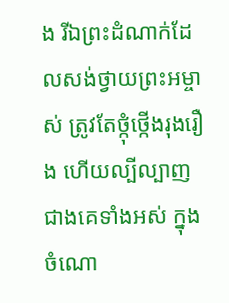ង រីឯព្រះដំណាក់ដែលសង់ថ្វាយព្រះអម្ចាស់ ត្រូវតែថ្កុំថ្កើងរុងរឿង ហើយល្បីល្បាញជាងគេទាំងអស់ ក្នុងចំណោ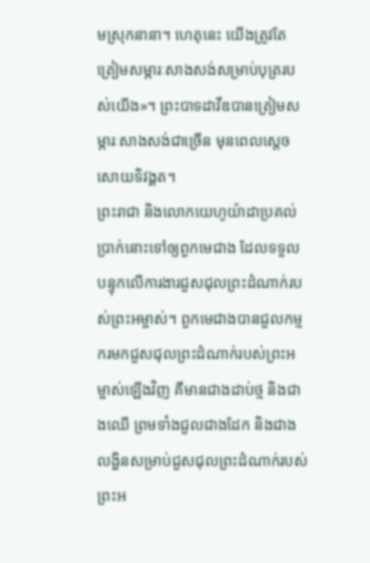មស្រុកនានា។ ហេតុនេះ យើងត្រូវតែត្រៀមសម្ភារៈសាងសង់សម្រាប់បុត្ររបស់យើង»។ ព្រះបាទដាវីឌបានត្រៀមសម្ភារៈសាងសង់ជាច្រើន មុនពេលស្ដេចសោយទិវង្គត។
ព្រះរាជា និងលោកយេហូយ៉ាដាប្រគល់ប្រាក់នោះទៅឲ្យពួកមេជាង ដែលទទួលបន្ទុកលើការងារជួសជុលព្រះដំណាក់របស់ព្រះអម្ចាស់។ ពួកមេជាងបានជួលកម្មករមកជួសជុលព្រះដំណាក់របស់ព្រះអម្ចាស់ឡើងវិញ គឺមានជាងដាប់ថ្ម និងជាងឈើ ព្រមទាំងជួលជាងដែក និងជាងលង្ហិនសម្រាប់ជួសជុលព្រះដំណាក់របស់ព្រះអ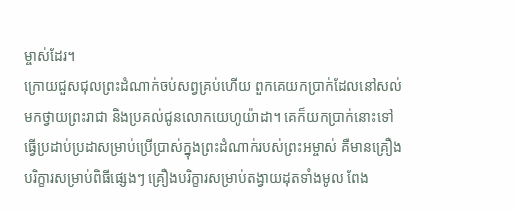ម្ចាស់ដែរ។
ក្រោយជួសជុលព្រះដំណាក់ចប់សព្វគ្រប់ហើយ ពួកគេយកប្រាក់ដែលនៅសល់មកថ្វាយព្រះរាជា និងប្រគល់ជូនលោកយេហូយ៉ាដា។ គេក៏យកប្រាក់នោះទៅធ្វើប្រដាប់ប្រដាសម្រាប់ប្រើប្រាស់ក្នុងព្រះដំណាក់របស់ព្រះអម្ចាស់ គឺមានគ្រឿងបរិក្ខារសម្រាប់ពិធីផ្សេងៗ គ្រឿងបរិក្ខារសម្រាប់តង្វាយដុតទាំងមូល ពែង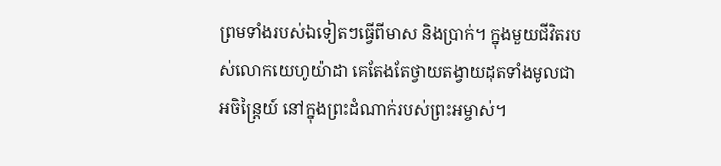ព្រមទាំងរបស់ឯទៀតៗធ្វើពីមាស និងប្រាក់។ ក្នុងមួយជីវិតរបស់លោកយេហូយ៉ាដា គេតែងតែថ្វាយតង្វាយដុតទាំងមូលជាអចិន្ត្រៃយ៍ នៅក្នុងព្រះដំណាក់របស់ព្រះអម្ចាស់។